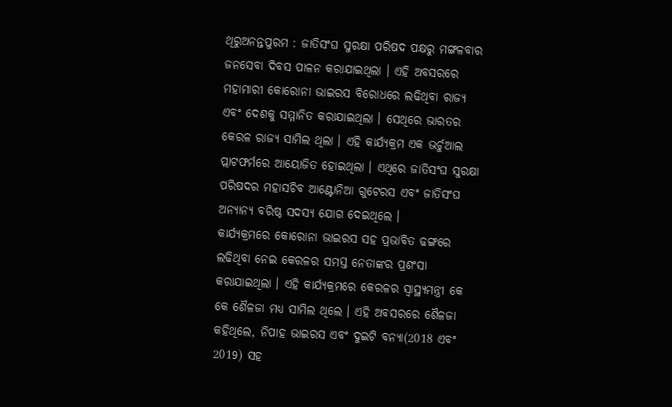ଥିରୁଅନନ୍ତପୁରମ : ଜାତିସଂଘ ସୁରକ୍ଷା ପରିଷଦ ପକ୍ଷରୁ ମଙ୍ଗଳବାର ଜନସେବା ଦିବସ ପାଳନ କରାଯାଇଥିଲା । ଏହି ଅବସରରେ ମହାମାରୀ କୋରୋନା ଭାଇରସ ବିରୋଧରେ ଲଢିଥିବା ରାଜ୍ୟ ଏବଂ ଦେଶକୁ ସମ୍ମାନିତ କରାଯାଇଥିଲା । ସେଥିରେ ଭାରତର କେରଳ ରାଜ୍ୟ ସାମିଲ ଥିଲା । ଏହି କାର୍ଯ୍ୟକ୍ରମ ଏକ ଭର୍ଚୁଆଲ ପ୍ଲାଟଫର୍ମରେ ଆୟୋଜିତ ହୋଇଥିଲା । ଏଥିରେ ଜାତିସଂଘ ସୁରକ୍ଷା ପରିଷଦର ମହାସଚିବ ଆଣ୍ଟୋନିଆ ଗୁଟେରସ ଏବଂ ଜାତିସଂଘ ଅନ୍ୟାନ୍ୟ ବରିଷ୍ଠ ସଦସ୍ୟ ଯୋଗ ଦେଇଥିଲେ ।
କାର୍ଯ୍ୟକ୍ରମରେ କୋରୋନା ଭାଇରସ ସହ ପ୍ରଭାବିତ ଢଙ୍ଗରେ ଲଢିଥିବା ନେଇ କେରଳର ସମସ୍ତ ନେତାଙ୍କର ପ୍ରଶଂସା କରାଯାଇଥିଲା । ଏହି କାର୍ଯ୍ୟକ୍ରମରେ କେରଳର ସ୍ବାସ୍ଥ୍ୟମନ୍ତ୍ରୀ କେ କେ ଶୈଳଜା ମଧ୍ୟ ସାମିଲ ଥିଲେ । ଏହି ଅବସରରେ ଶୈଳଜା କହିଥିଲେ, ନିପାହ ଭାଇରସ ଏବଂ ଦୁଇଟି ବନ୍ୟା(2018 ଏବଂ 2019) ସହ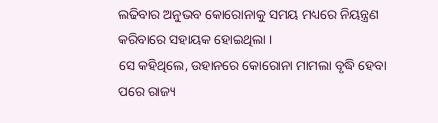ଲଢିବାର ଅନୁଭବ କୋରୋନାକୁ ସମୟ ମଧ୍ୟରେ ନିୟନ୍ତ୍ରଣ କରିବାରେ ସହାୟକ ହୋଇଥିଲା ।
ସେ କହିଥିଲେ, ଉହାନରେ କୋରୋନା ମାମଲା ବୃଦ୍ଧି ହେବା ପରେ ରାଜ୍ୟ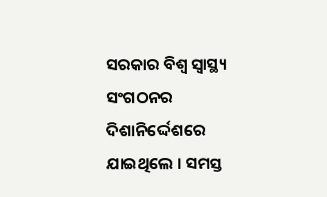ସରକାର ବିଶ୍ବ ସ୍ବାସ୍ଥ୍ୟ ସଂଗଠନର ଦିଶାନିର୍ଦ୍ଦେଶରେ ଯାଇଥିଲେ । ସମସ୍ତ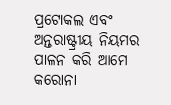ପ୍ରଟୋକଲ ଏବଂ ଅନ୍ତରାଷ୍ଟ୍ରୀୟ ନିୟମର ପାଳନ କରି ଆମେ କରୋନା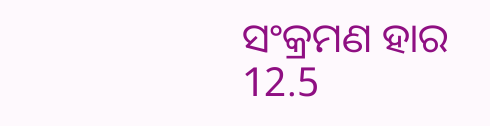ସଂକ୍ରମଣ ହାର 12.5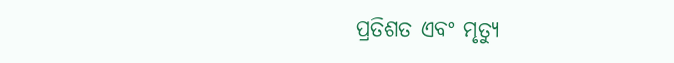ପ୍ରତିଶତ ଏବଂ ମୃତ୍ୟୁ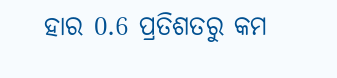ହାର 0.6 ପ୍ରତିଶତରୁ କମ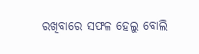ରଖିବାରେ ସଫଳ ହେଲୁ ବୋଲି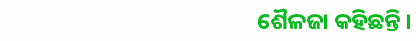ଶୈଳଜା କହିଛନ୍ତି ।